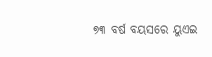୭୩ ବର୍ଷ ବୟସରେ ୟୁଏଇ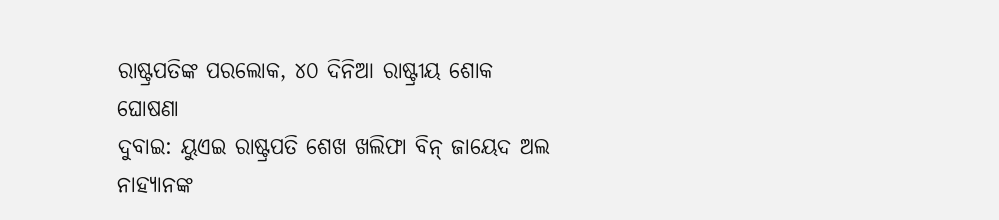ରାଷ୍ଟ୍ରପତିଙ୍କ ପରଲୋକ, ୪୦ ଦିନିଆ ରାଷ୍ଟ୍ରୀୟ ଶୋକ ଘୋଷଣା
ଦୁବାଇ: ୟୁଏଇ ରାଷ୍ଟ୍ରପତି ଶେଖ ଖଲିଫା ବିନ୍ ଜାୟେଦ ଅଲ ନାହ୍ୟାନଙ୍କ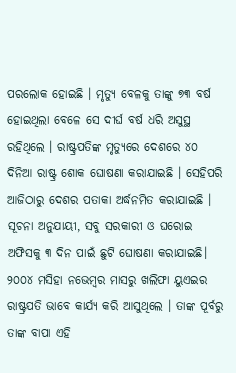ପରଲୋକ ହୋଇଛି । ମୃତ୍ୟୁ ବେଳକୁ ତାଙ୍କୁ ୭୩ ବର୍ଷ ହୋଇଥିଲା ବେଳେ ସେ ଦୀର୍ଘ ବର୍ଷ ଧରି ଅସୁସ୍ଥ ରହିଥିଲେ । ରାଷ୍ଟ୍ରପତିଙ୍କ ମୃତ୍ୟୁରେ ଦେଶରେ ୪୦ ଦିନିଆ ରାଷ୍ଟ୍ର ଶୋକ ଘୋଷଣା କରାଯାଇଛି । ସେହିପରି ଆଜିଠାରୁ ଦେଶର ପତାକା ଅର୍ଦ୍ଧନମିତ କରାଯାଇଛି ।
ସୂଚନା ଅନୁଯାୟୀ, ସବୁ ସରକାରୀ ଓ ଘରୋଇ ଅଫିସକୁ ୩ ଦିନ ପାଇଁ ଛୁଟି ଘୋଷଣା କରାଯାଇଛି। ୨୦୦୪ ମସିହା ନଭେମ୍ବର ମାସରୁ ଖଲିଫା ୟୁଏଇର ରାଷ୍ଟ୍ରପତି ଭାବେ କାର୍ଯ୍ୟ କରି ଆସୁଥିଲେ । ତାଙ୍କ ପୂର୍ବରୁ ତାଙ୍କ ବାପା ଏହି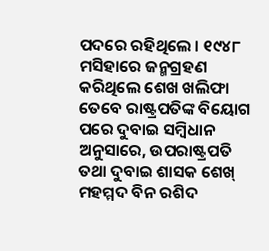ପଦରେ ରହିଥିଲେ । ୧୯୪୮ ମସିହାରେ ଜନ୍ମଗ୍ରହଣ କରିଥିଲେ ଶେଖ ଖଲିଫା
ତେବେ ରାଷ୍ଟ୍ରପତିଙ୍କ ବିୟୋଗ ପରେ ଦୁବାଇ ସମ୍ବିଧାନ ଅନୁସାରେ, ଉପରାଷ୍ଟ୍ରପତି ତଥା ଦୁବାଇ ଶାସକ ଶେଖ୍ ମହମ୍ମଦ ବିନ ରଶିଦ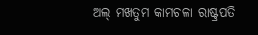ଅଲ୍ ମଖତୁମ କାମଚଳା ରାଷ୍ଟ୍ରପତି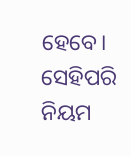ହେବେ। ସେହିପରି ନିୟମ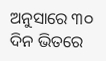ଅନୁସାରେ ୩୦ ଦିନ ଭିତରେ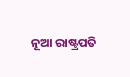ନୂଆ ରାଷ୍ଟ୍ରପତି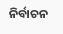ନିର୍ବାଚନ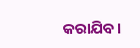କରାଯିବ।